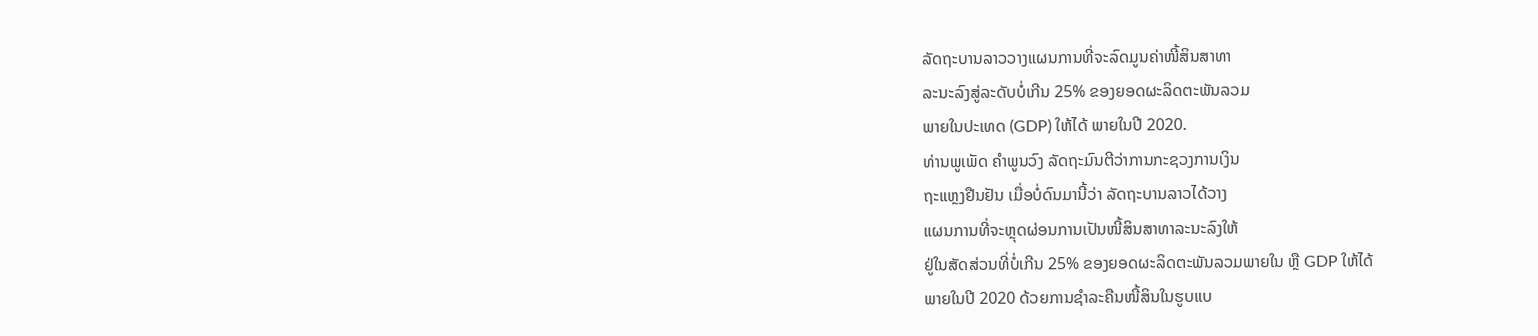ລັດຖະບານລາວວາງແຜນການທີ່ຈະລົດມູນຄ່າໜີ້ສິນສາທາ
ລະນະລົງສູ່ລະດັບບໍ່ເກີນ 25% ຂອງຍອດຜະລິດຕະພັນລວມ
ພາຍໃນປະເທດ (GDP) ໃຫ້ໄດ້ ພາຍໃນປີ 2020.
ທ່ານພູເພັດ ຄໍາພູນວົງ ລັດຖະມົນຕີວ່າການກະຊວງການເງິນ
ຖະແຫຼງຢືນຢັນ ເມື່ອບໍ່ດົນມານີ້ວ່າ ລັດຖະບານລາວໄດ້ວາງ
ແຜນການທີ່ຈະຫຼຸດຜ່ອນການເປັນໜີ້ສິນສາທາລະນະລົງໃຫ້
ຢູ່ໃນສັດສ່ວນທີ່ບໍ່ເກີນ 25% ຂອງຍອດຜະລິດຕະພັນລວມພາຍໃນ ຫຼື GDP ໃຫ້ໄດ້
ພາຍໃນປີ 2020 ດ້ວຍການຊໍາລະຄືນໜີ້ສິນໃນຮູບແບ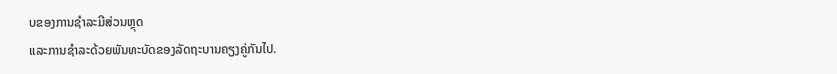ບຂອງການຊໍາລະມີສ່ວນຫຼຸດ
ແລະການຊໍາລະດ້ວຍພັນທະບັດຂອງລັດຖະບານຄຽງຄູ່ກັນໄປ.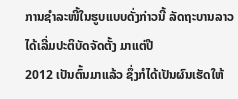ການຊໍາລະໜີ້ໃນຮູບແບບດັ່ງກ່າວນີ້ ລັດຖະບານລາວໄດ້ເລີ່ມປະຕິບັດຈັດຕັ້ງ ມາແຕ່ປີ
2012 ເປັນຕົ້ນມາແລ້ວ ຊຶ່ງກໍໄດ້ເປັນຜົນເຮັດໃຫ້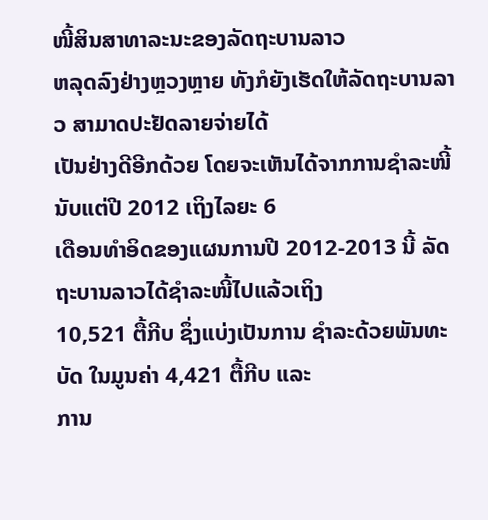ໜີ້ສິນສາທາລະນະຂອງລັດຖະບານລາວ
ຫລຸດລົງຢ່າງຫຼວງຫຼາຍ ທັງກໍຍັງເຮັດໃຫ້ລັດຖະບານລາວ ສາມາດປະຢັດລາຍຈ່າຍໄດ້
ເປັນຢ່າງດີອີກດ້ວຍ ໂດຍຈະເຫັນໄດ້ຈາກການຊໍາລະໜີ້ນັບແຕ່ປີ 2012 ເຖິງໄລຍະ 6
ເດືອນທໍາອິດຂອງແຜນການປີ 2012-2013 ນີ້ ລັດຖະບານລາວໄດ້ຊໍາລະໜີ້ໄປແລ້ວເຖິງ
10,521 ຕື້ກີບ ຊຶ່ງແບ່ງເປັນການ ຊໍາລະດ້ວຍພັນທະບັດ ໃນມູນຄ່າ 4,421 ຕື້ກີບ ແລະ
ການ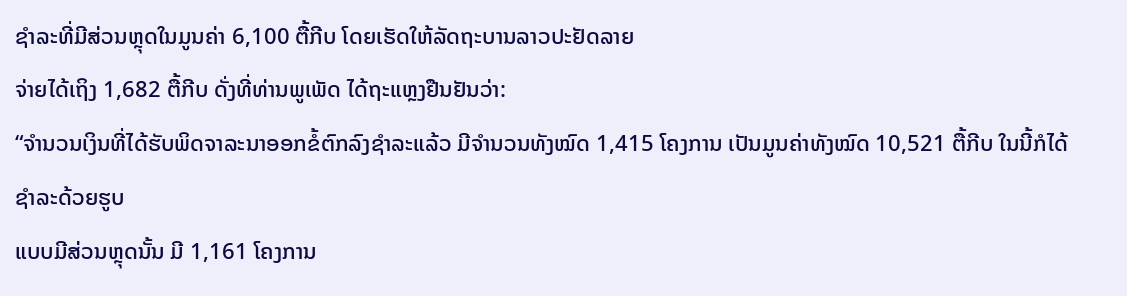ຊໍາລະທີ່ມີສ່ວນຫຼຸດໃນມູນຄ່າ 6,100 ຕື້ກີບ ໂດຍເຮັດໃຫ້ລັດຖະບານລາວປະຢັດລາຍ
ຈ່າຍໄດ້ເຖິງ 1,682 ຕື້ກີບ ດັ່ງທີ່ທ່ານພູເພັດ ໄດ້ຖະແຫຼງຢືນຢັນວ່າ:
“ຈໍານວນເງິນທີ່ໄດ້ຮັບພິດຈາລະນາອອກຂໍ້ຕົກລົງຊໍາລະແລ້ວ ມີຈໍານວນທັງໝົດ 1,415 ໂຄງການ ເປັນມູນຄ່າທັງໝົດ 10,521 ຕື້ກີບ ໃນນີ້ກໍໄດ້ຊໍາລະດ້ວຍຮູບ
ແບບມີສ່ວນຫຼຸດນັ້ນ ມີ 1,161 ໂຄງການ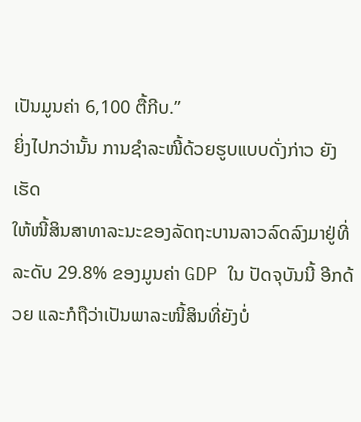ເປັນມູນຄ່າ 6,100 ຕື້ກີບ.”
ຍິ່ງໄປກວ່ານັ້ນ ການຊໍາລະໜີ້ດ້ວຍຮູບແບບດັ່ງກ່າວ ຍັງເຮັດ
ໃຫ້ໜີ້ສິນສາທາລະນະຂອງລັດຖະບານລາວລົດລົງມາຢູ່ທີ່
ລະດັບ 29.8% ຂອງມູນຄ່າ GDP ໃນ ປັດຈຸບັນນີ້ ອີກດ້ວຍ ແລະກໍຖືວ່າເປັນພາລະໜີ້ສິນທີ່ຍັງບໍ່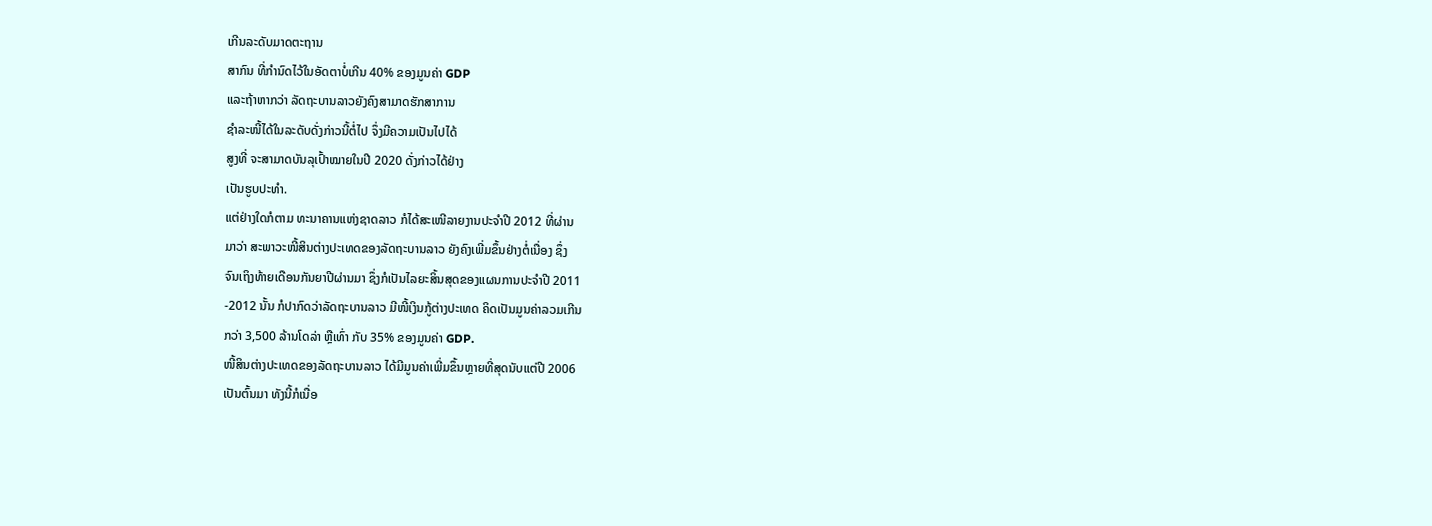ເກີນລະດັບມາດຕະຖານ
ສາກົນ ທີ່ກໍານົດໄວ້ໃນອັດຕາບໍ່ເກີນ 40% ຂອງມູນຄ່າ GDP
ແລະຖ້າຫາກວ່າ ລັດຖະບານລາວຍັງຄົງສາມາດຮັກສາການ
ຊໍາລະໜີ້ໄດ້ໃນລະດັບດັ່ງກ່າວນີ້ຕໍ່ໄປ ຈຶ່ງມີຄວາມເປັນໄປໄດ້
ສູງທີ່ ຈະສາມາດບັນລຸເປົ້າໝາຍໃນປີ 2020 ດັ່ງກ່າວໄດ້ຢ່າງ
ເປັນຮູບປະທໍາ.
ແຕ່ຢ່າງໃດກໍຕາມ ທະນາຄານແຫ່ງຊາດລາວ ກໍໄດ້ສະເໜີລາຍງານປະຈໍາປີ 2012 ທີ່ຜ່ານ
ມາວ່າ ສະພາວະໜີ້ສິນຕ່າງປະເທດຂອງລັດຖະບານລາວ ຍັງຄົງເພີ່ມຂຶ້ນຢ່າງຕໍ່ເນື່ອງ ຊຶ່ງ
ຈົນເຖິງທ້າຍເດືອນກັນຍາປີຜ່ານມາ ຊຶ່ງກໍເປັນໄລຍະສິ້ນສຸດຂອງແຜນການປະຈໍາປີ 2011
-2012 ນັ້ນ ກໍປາກົດວ່າລັດຖະບານລາວ ມີໜີ້ເງິນກູ້ຕ່າງປະເທດ ຄິດເປັນມູນຄ່າລວມເກີນ
ກວ່າ 3,500 ລ້ານໂດລ່າ ຫຼືເທົ່າ ກັບ 35% ຂອງມູນຄ່າ GDP.
ໜີ້ສິນຕ່າງປະເທດຂອງລັດຖະບານລາວ ໄດ້ມີມູນຄ່າເພີ່ມຂຶ້ນຫຼາຍທີ່ສຸດນັບແຕ່ປີ 2006
ເປັນຕົ້ນມາ ທັງນີ້ກໍເນື່ອ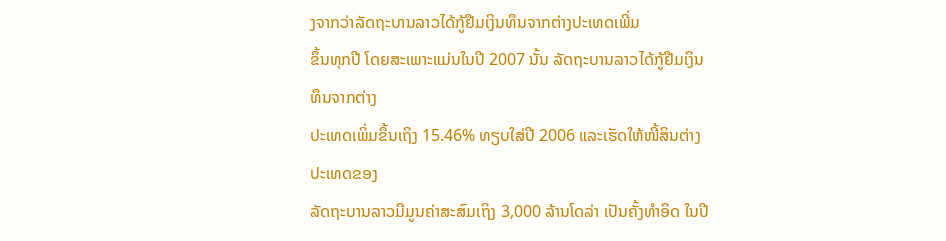ງຈາກວ່າລັດຖະບານລາວໄດ້ກູ້ຢືມເງິນທຶນຈາກຕ່າງປະເທດເພີ່ມ
ຂຶ້ນທຸກປີ ໂດຍສະເພາະແມ່ນໃນປີ 2007 ນັ້ນ ລັດຖະບານລາວໄດ້ກູ້ຢືມເງິນທຶນຈາກຕ່າງ
ປະເທດເພິ່ມຂຶ້ນເຖິງ 15.46% ທຽບໃສ່ປີ 2006 ແລະເຮັດໃຫ້ໜີ້ສິນຕ່າງ ປະເທດຂອງ
ລັດຖະບານລາວມີມູນຄ່າສະສົມເຖິງ 3,000 ລ້ານໂດລ່າ ເປັນຄັ້ງທໍາອິດ ໃນປີ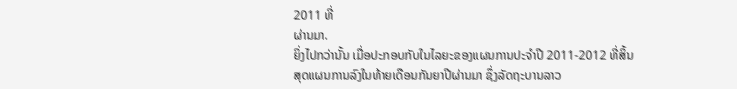2011 ທີ່
ຜ່ານມາ.
ຍິ່ງໄປກວ່ານັ້ນ ເມື່ອປະກອບກັບໃນໄລຍະຂອງແຜນການປະຈໍາປີ 2011-2012 ທີ່ສິ້ນ
ສຸດແຜນການລົງໃນທ້າຍເດືອນກັນຍາປີຜ່ານມາ ຊຶ່ງລັດຖະບານລາວ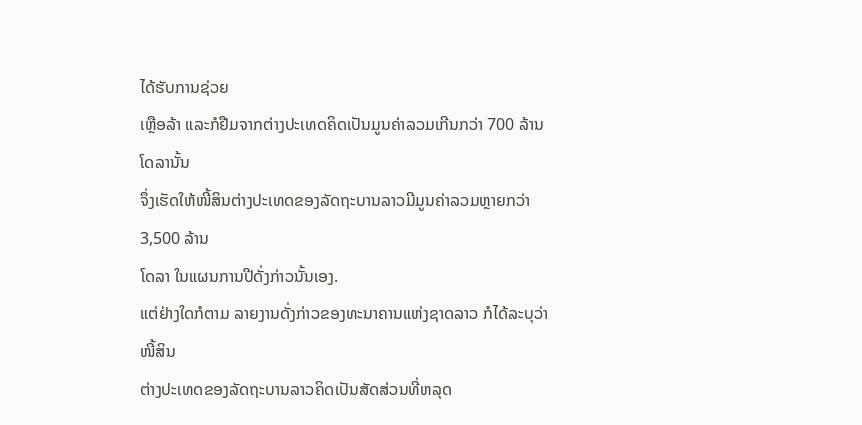ໄດ້ຮັບການຊ່ວຍ
ເຫຼືອລ້າ ແລະກໍຢືມຈາກຕ່າງປະເທດຄິດເປັນມູນຄ່າລວມເກີນກວ່າ 700 ລ້ານໂດລານັ້ນ
ຈຶ່ງເຮັດໃຫ້ໜີ້ສິນຕ່າງປະເທດຂອງລັດຖະບານລາວມີມູນຄ່າລວມຫຼາຍກວ່າ 3,500 ລ້ານ
ໂດລາ ໃນແຜນການປີດັ່ງກ່າວນັ້ນເອງ.
ແຕ່ຢ່າງໃດກໍຕາມ ລາຍງານດັ່ງກ່າວຂອງທະນາຄານແຫ່ງຊາດລາວ ກໍໄດ້ລະບຸວ່າ ໜີ້ສິນ
ຕ່າງປະເທດຂອງລັດຖະບານລາວຄິດເປັນສັດສ່ວນທີ່ຫລຸດ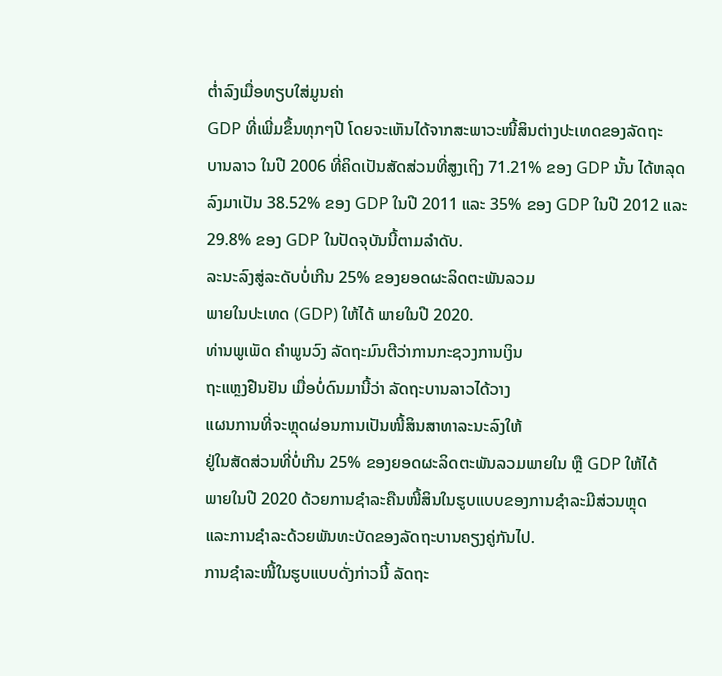ຕໍ່າລົງເມື່ອທຽບໃສ່ມູນຄ່າ
GDP ທີ່ເພີ່ມຂຶ້ນທຸກໆປີ ໂດຍຈະເຫັນໄດ້ຈາກສະພາວະໜີ້ສິນຕ່າງປະເທດຂອງລັດຖະ
ບານລາວ ໃນປີ 2006 ທີ່ຄິດເປັນສັດສ່ວນທີ່ສູງເຖິງ 71.21% ຂອງ GDP ນັ້ນ ໄດ້ຫລຸດ
ລົງມາເປັນ 38.52% ຂອງ GDP ໃນປີ 2011 ແລະ 35% ຂອງ GDP ໃນປີ 2012 ແລະ
29.8% ຂອງ GDP ໃນປັດຈຸບັນນີ້ຕາມລໍາດັບ.
ລະນະລົງສູ່ລະດັບບໍ່ເກີນ 25% ຂອງຍອດຜະລິດຕະພັນລວມ
ພາຍໃນປະເທດ (GDP) ໃຫ້ໄດ້ ພາຍໃນປີ 2020.
ທ່ານພູເພັດ ຄໍາພູນວົງ ລັດຖະມົນຕີວ່າການກະຊວງການເງິນ
ຖະແຫຼງຢືນຢັນ ເມື່ອບໍ່ດົນມານີ້ວ່າ ລັດຖະບານລາວໄດ້ວາງ
ແຜນການທີ່ຈະຫຼຸດຜ່ອນການເປັນໜີ້ສິນສາທາລະນະລົງໃຫ້
ຢູ່ໃນສັດສ່ວນທີ່ບໍ່ເກີນ 25% ຂອງຍອດຜະລິດຕະພັນລວມພາຍໃນ ຫຼື GDP ໃຫ້ໄດ້
ພາຍໃນປີ 2020 ດ້ວຍການຊໍາລະຄືນໜີ້ສິນໃນຮູບແບບຂອງການຊໍາລະມີສ່ວນຫຼຸດ
ແລະການຊໍາລະດ້ວຍພັນທະບັດຂອງລັດຖະບານຄຽງຄູ່ກັນໄປ.
ການຊໍາລະໜີ້ໃນຮູບແບບດັ່ງກ່າວນີ້ ລັດຖະ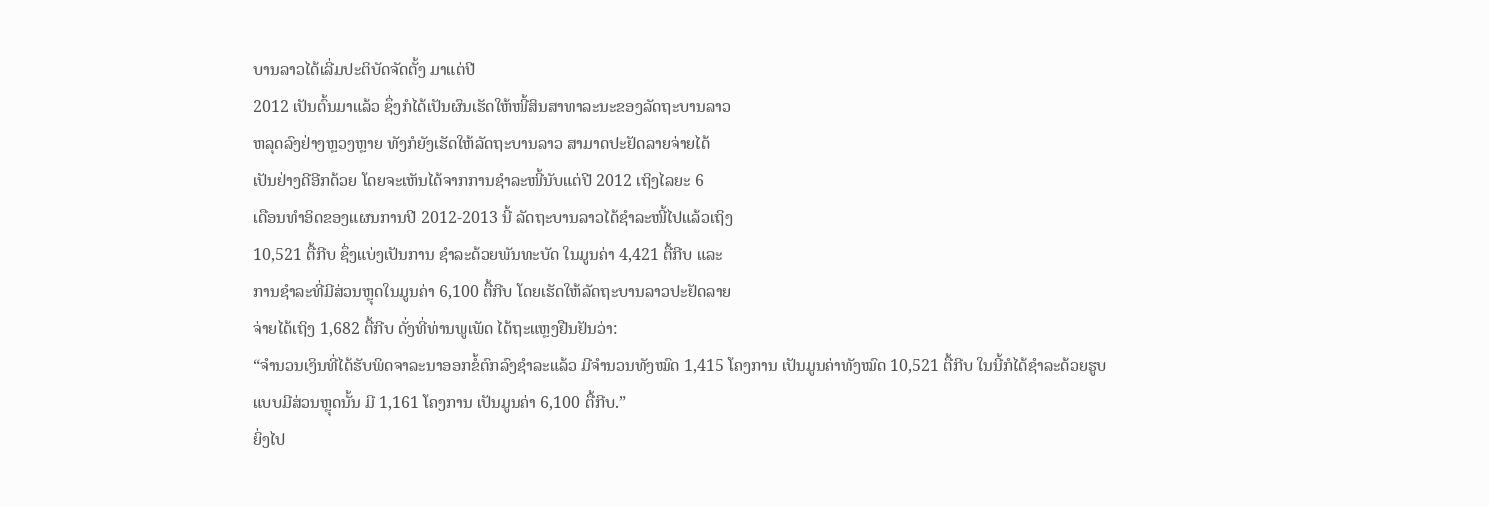ບານລາວໄດ້ເລີ່ມປະຕິບັດຈັດຕັ້ງ ມາແຕ່ປີ
2012 ເປັນຕົ້ນມາແລ້ວ ຊຶ່ງກໍໄດ້ເປັນຜົນເຮັດໃຫ້ໜີ້ສິນສາທາລະນະຂອງລັດຖະບານລາວ
ຫລຸດລົງຢ່າງຫຼວງຫຼາຍ ທັງກໍຍັງເຮັດໃຫ້ລັດຖະບານລາວ ສາມາດປະຢັດລາຍຈ່າຍໄດ້
ເປັນຢ່າງດີອີກດ້ວຍ ໂດຍຈະເຫັນໄດ້ຈາກການຊໍາລະໜີ້ນັບແຕ່ປີ 2012 ເຖິງໄລຍະ 6
ເດືອນທໍາອິດຂອງແຜນການປີ 2012-2013 ນີ້ ລັດຖະບານລາວໄດ້ຊໍາລະໜີ້ໄປແລ້ວເຖິງ
10,521 ຕື້ກີບ ຊຶ່ງແບ່ງເປັນການ ຊໍາລະດ້ວຍພັນທະບັດ ໃນມູນຄ່າ 4,421 ຕື້ກີບ ແລະ
ການຊໍາລະທີ່ມີສ່ວນຫຼຸດໃນມູນຄ່າ 6,100 ຕື້ກີບ ໂດຍເຮັດໃຫ້ລັດຖະບານລາວປະຢັດລາຍ
ຈ່າຍໄດ້ເຖິງ 1,682 ຕື້ກີບ ດັ່ງທີ່ທ່ານພູເພັດ ໄດ້ຖະແຫຼງຢືນຢັນວ່າ:
“ຈໍານວນເງິນທີ່ໄດ້ຮັບພິດຈາລະນາອອກຂໍ້ຕົກລົງຊໍາລະແລ້ວ ມີຈໍານວນທັງໝົດ 1,415 ໂຄງການ ເປັນມູນຄ່າທັງໝົດ 10,521 ຕື້ກີບ ໃນນີ້ກໍໄດ້ຊໍາລະດ້ວຍຮູບ
ແບບມີສ່ວນຫຼຸດນັ້ນ ມີ 1,161 ໂຄງການ ເປັນມູນຄ່າ 6,100 ຕື້ກີບ.”
ຍິ່ງໄປ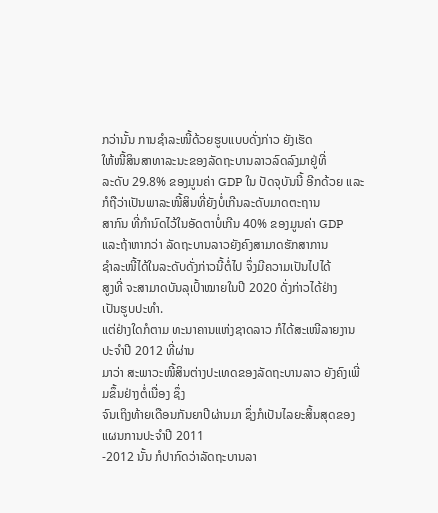ກວ່ານັ້ນ ການຊໍາລະໜີ້ດ້ວຍຮູບແບບດັ່ງກ່າວ ຍັງເຮັດ
ໃຫ້ໜີ້ສິນສາທາລະນະຂອງລັດຖະບານລາວລົດລົງມາຢູ່ທີ່
ລະດັບ 29.8% ຂອງມູນຄ່າ GDP ໃນ ປັດຈຸບັນນີ້ ອີກດ້ວຍ ແລະກໍຖືວ່າເປັນພາລະໜີ້ສິນທີ່ຍັງບໍ່ເກີນລະດັບມາດຕະຖານ
ສາກົນ ທີ່ກໍານົດໄວ້ໃນອັດຕາບໍ່ເກີນ 40% ຂອງມູນຄ່າ GDP
ແລະຖ້າຫາກວ່າ ລັດຖະບານລາວຍັງຄົງສາມາດຮັກສາການ
ຊໍາລະໜີ້ໄດ້ໃນລະດັບດັ່ງກ່າວນີ້ຕໍ່ໄປ ຈຶ່ງມີຄວາມເປັນໄປໄດ້
ສູງທີ່ ຈະສາມາດບັນລຸເປົ້າໝາຍໃນປີ 2020 ດັ່ງກ່າວໄດ້ຢ່າງ
ເປັນຮູບປະທໍາ.
ແຕ່ຢ່າງໃດກໍຕາມ ທະນາຄານແຫ່ງຊາດລາວ ກໍໄດ້ສະເໜີລາຍງານປະຈໍາປີ 2012 ທີ່ຜ່ານ
ມາວ່າ ສະພາວະໜີ້ສິນຕ່າງປະເທດຂອງລັດຖະບານລາວ ຍັງຄົງເພີ່ມຂຶ້ນຢ່າງຕໍ່ເນື່ອງ ຊຶ່ງ
ຈົນເຖິງທ້າຍເດືອນກັນຍາປີຜ່ານມາ ຊຶ່ງກໍເປັນໄລຍະສິ້ນສຸດຂອງແຜນການປະຈໍາປີ 2011
-2012 ນັ້ນ ກໍປາກົດວ່າລັດຖະບານລາ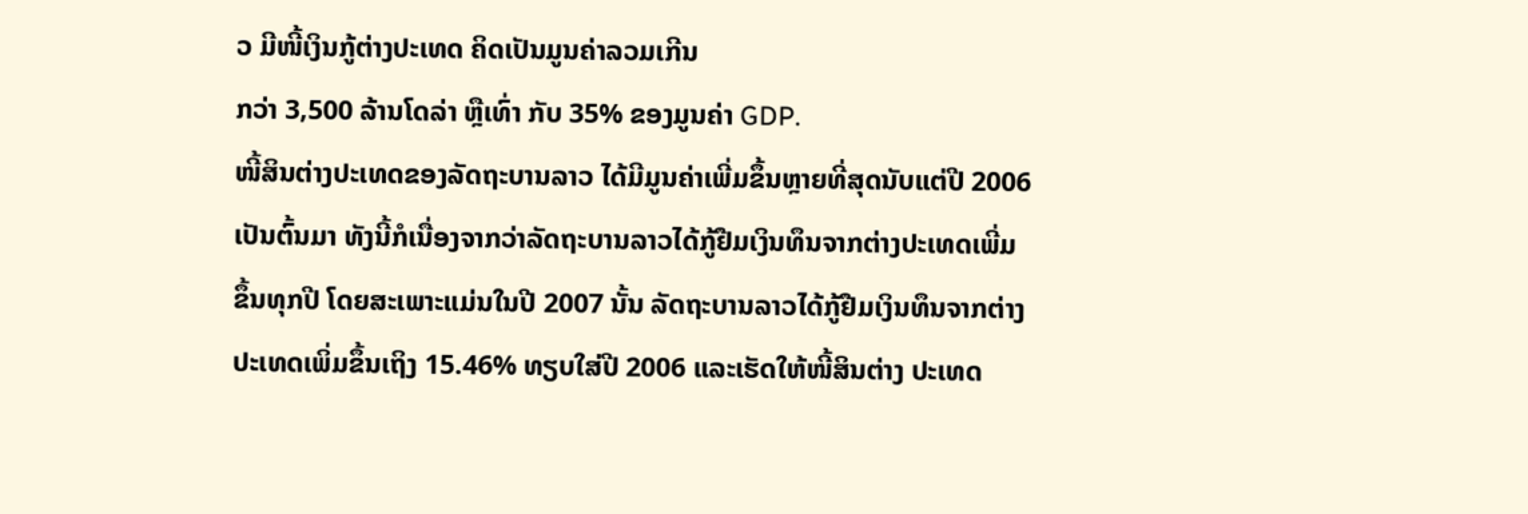ວ ມີໜີ້ເງິນກູ້ຕ່າງປະເທດ ຄິດເປັນມູນຄ່າລວມເກີນ
ກວ່າ 3,500 ລ້ານໂດລ່າ ຫຼືເທົ່າ ກັບ 35% ຂອງມູນຄ່າ GDP.
ໜີ້ສິນຕ່າງປະເທດຂອງລັດຖະບານລາວ ໄດ້ມີມູນຄ່າເພີ່ມຂຶ້ນຫຼາຍທີ່ສຸດນັບແຕ່ປີ 2006
ເປັນຕົ້ນມາ ທັງນີ້ກໍເນື່ອງຈາກວ່າລັດຖະບານລາວໄດ້ກູ້ຢືມເງິນທຶນຈາກຕ່າງປະເທດເພີ່ມ
ຂຶ້ນທຸກປີ ໂດຍສະເພາະແມ່ນໃນປີ 2007 ນັ້ນ ລັດຖະບານລາວໄດ້ກູ້ຢືມເງິນທຶນຈາກຕ່າງ
ປະເທດເພິ່ມຂຶ້ນເຖິງ 15.46% ທຽບໃສ່ປີ 2006 ແລະເຮັດໃຫ້ໜີ້ສິນຕ່າງ ປະເທດ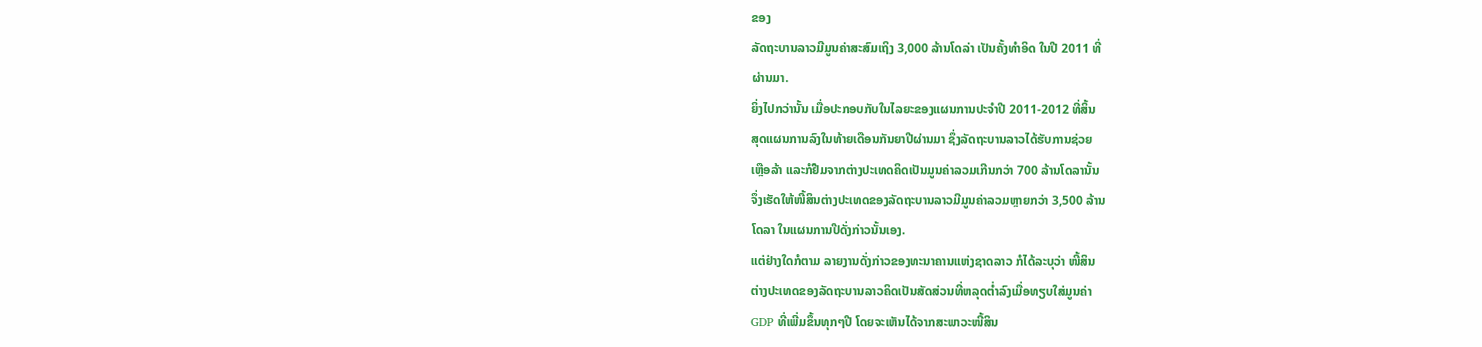ຂອງ
ລັດຖະບານລາວມີມູນຄ່າສະສົມເຖິງ 3,000 ລ້ານໂດລ່າ ເປັນຄັ້ງທໍາອິດ ໃນປີ 2011 ທີ່
ຜ່ານມາ.
ຍິ່ງໄປກວ່ານັ້ນ ເມື່ອປະກອບກັບໃນໄລຍະຂອງແຜນການປະຈໍາປີ 2011-2012 ທີ່ສິ້ນ
ສຸດແຜນການລົງໃນທ້າຍເດືອນກັນຍາປີຜ່ານມາ ຊຶ່ງລັດຖະບານລາວໄດ້ຮັບການຊ່ວຍ
ເຫຼືອລ້າ ແລະກໍຢືມຈາກຕ່າງປະເທດຄິດເປັນມູນຄ່າລວມເກີນກວ່າ 700 ລ້ານໂດລານັ້ນ
ຈຶ່ງເຮັດໃຫ້ໜີ້ສິນຕ່າງປະເທດຂອງລັດຖະບານລາວມີມູນຄ່າລວມຫຼາຍກວ່າ 3,500 ລ້ານ
ໂດລາ ໃນແຜນການປີດັ່ງກ່າວນັ້ນເອງ.
ແຕ່ຢ່າງໃດກໍຕາມ ລາຍງານດັ່ງກ່າວຂອງທະນາຄານແຫ່ງຊາດລາວ ກໍໄດ້ລະບຸວ່າ ໜີ້ສິນ
ຕ່າງປະເທດຂອງລັດຖະບານລາວຄິດເປັນສັດສ່ວນທີ່ຫລຸດຕໍ່າລົງເມື່ອທຽບໃສ່ມູນຄ່າ
GDP ທີ່ເພີ່ມຂຶ້ນທຸກໆປີ ໂດຍຈະເຫັນໄດ້ຈາກສະພາວະໜີ້ສິນ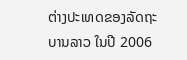ຕ່າງປະເທດຂອງລັດຖະ
ບານລາວ ໃນປີ 2006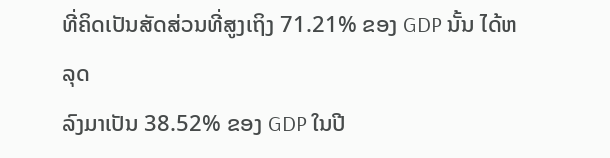ທີ່ຄິດເປັນສັດສ່ວນທີ່ສູງເຖິງ 71.21% ຂອງ GDP ນັ້ນ ໄດ້ຫລຸດ
ລົງມາເປັນ 38.52% ຂອງ GDP ໃນປີ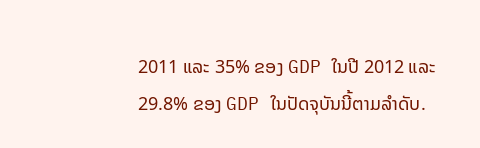2011 ແລະ 35% ຂອງ GDP ໃນປີ 2012 ແລະ
29.8% ຂອງ GDP ໃນປັດຈຸບັນນີ້ຕາມລໍາດັບ.